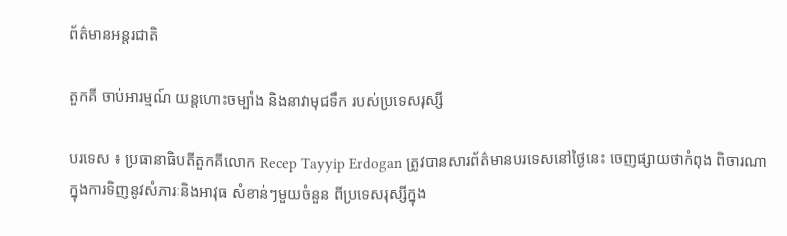ព័ត៌មានអន្តរជាតិ

តួកគី ចាប់អារម្មណ៍ យន្តហោះចម្បាំង និងនាវាមុជទឹក របស់ប្រទេសរុស្សី

បរទេស ៖ ប្រធានាធិបតីតួកគីលោក Recep Tayyip Erdogan ត្រូវបានសារព័ត៌មានបរទេសនៅថ្ងៃនេះ ចេញផ្សាយថាកំពុង ពិចារណាក្នុងការទិញនូវសំភារៈនិងអាវុធ សំខាន់ៗមួយចំនួន ពីប្រទេសរុស្សីក្នុង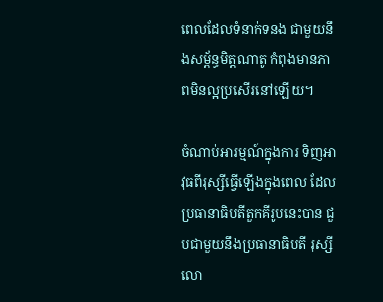ពេលដែលទំនាក់ទនង ជាមួយនឹងសម្ព័ន្ធមិត្តណាតូ កំពុងមានភាពមិនល្អប្រសើរនៅឡើយ។

ចំណាប់អារម្មណ៍ក្នុងការ ទិញអាវុធពីរុស្សីធ្វើឡើងក្នុងពេល ដែលប្រធានាធិបតីតួកគីរូបនេះបាន ជួបជាមួយនឹងប្រធានាធិបតី រុស្សី លោ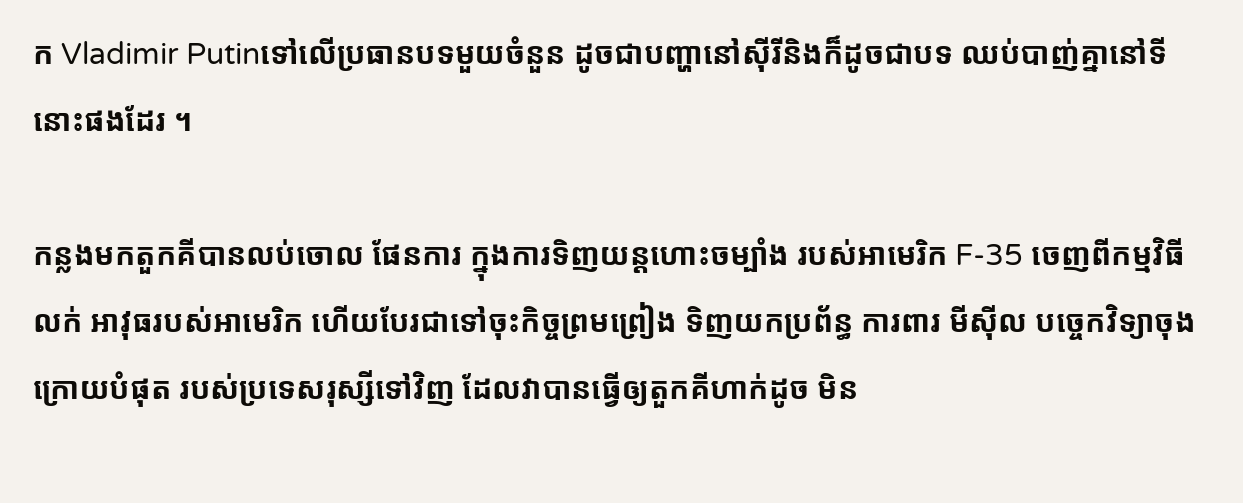ក Vladimir Putinទៅលើប្រធានបទមួយចំនួន ដូចជាបញ្ហានៅស៊ីរីនិងក៏ដូចជាបទ ឈប់បាញ់គ្នានៅទីនោះផងដែរ ។

កន្លងមកតួកគីបានលប់ចោល ផែនការ ក្នុងការទិញយន្តហោះចម្បាំង របស់អាមេរិក F-35 ចេញពីកម្មវិធីលក់ អាវុធរបស់អាមេរិក ហើយបែរជាទៅចុះកិច្ចព្រមព្រៀង ទិញយកប្រព័ន្ធ ការពារ មីស៊ីល បច្ចេកវិទ្យាចុងក្រោយបំផុត របស់ប្រទេសរុស្សីទៅវិញ ដែលវាបានធ្វើឲ្យតួកគីហាក់ដូច មិន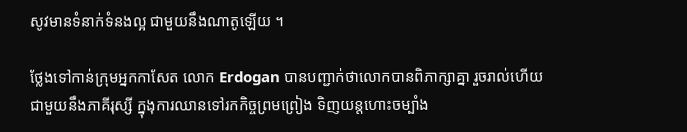សូវមានទំនាក់ទំនងល្អ ជាមួយនឹងណាតូឡើយ ។

ថ្លែងទៅកាន់ក្រុមអ្នកកាសែត លោក Erdogan បានបញ្ជាក់ថាលោកបានពិភាក្សាគ្នា រួចរាល់ហើយជាមួយនឹងភាគីរុស្សី ក្នុងុការឈានទៅរកកិច្ចព្រមព្រៀង ទិញយន្តហោះចម្បាំង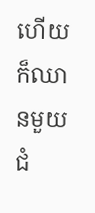ហើយក៏ឈានមួយជំ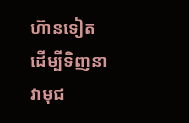ហ៊ានទៀត ដើម្បីទិញនាវាមុជ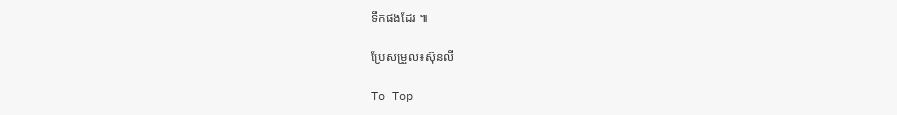ទឹកផងដែរ ៕

ប្រែសម្រួល៖ស៊ុនលី

To Top